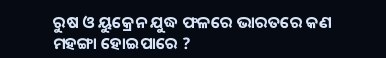ରୁଷ ଓ ୟୁକ୍ରେନ ଯୁଦ୍ଧ ଫଳରେ ଭାରତରେ କଣ ମହଙ୍ଗା ହୋଇପାରେ ?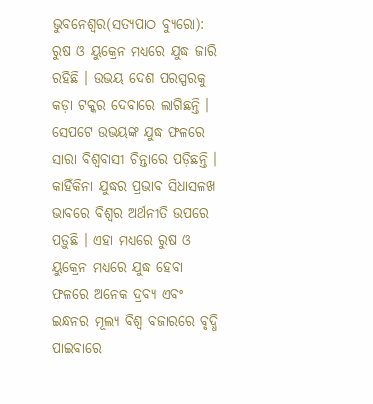ଭୁବନେଶ୍ୱର(ସତ୍ୟପାଠ ବ୍ୟୁରୋ): ରୁଷ ଓ ୟୁକ୍ରେନ ମଧ୍ୟରେ ଯୁଦ୍ଧ ଜାରି ରହିଛି । ଉଭୟ ଦେଶ ପରସ୍ପରକୁ କଡ଼ା ଟକ୍କର ଦେବାରେ ଲାଗିଛନ୍ତି । ସେପଟେ ଉଭୟଙ୍କ ଯୁଦ୍ଧ ଫଳରେ ସାରା ବିଶ୍ୱବାସୀ ଚିନ୍ତାରେ ପଡ଼ିଛନ୍ତି । କାହିଁକିନା ଯୁଦ୍ଧର ପ୍ରଭାବ ସିଧାସଳଖ ଭାବରେ ବିଶ୍ୱର ଅର୍ଥନୀତି ଉପରେ ପଡ଼ୁଛି । ଏହା ମଧ୍ୟରେ ରୁଷ ଓ ୟୁକ୍ରେନ ମଧ୍ୟରେ ଯୁଦ୍ଧ ହେବା ଫଳରେ ଅନେକ ଦ୍ରବ୍ୟ ଏବଂ ଇନ୍ଧନର ମୂଲ୍ୟ ବିଶ୍ୱ ବଜାରରେ ବୃଦ୍ଧି ପାଇବାରେ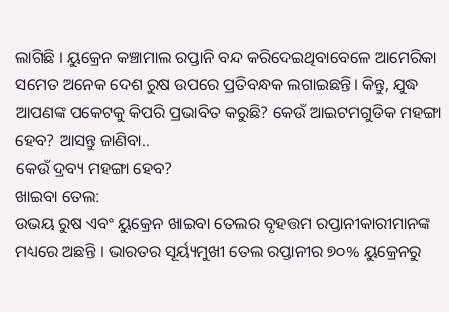ଲାଗିଛି । ୟୁକ୍ରେନ କଞ୍ଚାମାଲ ରପ୍ତାନି ବନ୍ଦ କରିଦେଇଥିବାବେଳେ ଆମେରିକା ସମେତ ଅନେକ ଦେଶ ରୁଷ ଉପରେ ପ୍ରତିବନ୍ଧକ ଲଗାଇଛନ୍ତି। କିନ୍ତୁ, ଯୁଦ୍ଧ ଆପଣଙ୍କ ପକେଟକୁ କିପରି ପ୍ରଭାବିତ କରୁଛି? କେଉଁ ଆଇଟମଗୁଡିକ ମହଙ୍ଗା ହେବ? ଆସନ୍ତୁ ଜାଣିବା..
କେଉଁ ଦ୍ରବ୍ୟ ମହଙ୍ଗା ହେବ?
ଖାଇବା ତେଲ:
ଉଭୟ ରୁଷ ଏବଂ ୟୁକ୍ରେନ ଖାଇବା ତେଲର ବୃହତ୍ତମ ରପ୍ତାନୀକାରୀମାନଙ୍କ ମଧ୍ୟରେ ଅଛନ୍ତି । ଭାରତର ସୂର୍ୟ୍ୟମୁଖୀ ତେଲ ରପ୍ତାନୀର ୭୦% ୟୁକ୍ରେନରୁ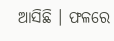ଆସିଛି । ଫଳରେ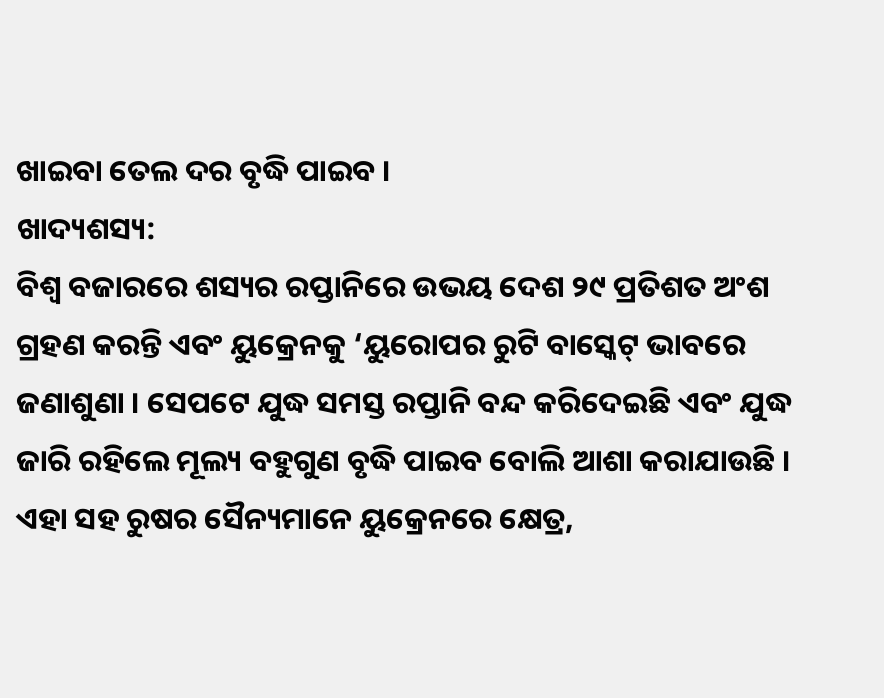ଖାଇବା ତେଲ ଦର ବୃଦ୍ଧି ପାଇବ ।
ଖାଦ୍ୟଶସ୍ୟ:
ବିଶ୍ୱ ବଜାରରେ ଶସ୍ୟର ରପ୍ତାନିରେ ଉଭୟ ଦେଶ ୨୯ ପ୍ରତିଶତ ଅଂଶ ଗ୍ରହଣ କରନ୍ତି ଏବଂ ୟୁକ୍ରେନକୁ ‘ୟୁରୋପର ରୁଟି ବାସ୍କେଟ୍ ଭାବରେ ଜଣାଶୁଣା । ସେପଟେ ଯୁଦ୍ଧ ସମସ୍ତ ରପ୍ତାନି ବନ୍ଦ କରିଦେଇଛି ଏବଂ ଯୁଦ୍ଧ ଜାରି ରହିଲେ ମୂଲ୍ୟ ବହୁଗୁଣ ବୃଦ୍ଧି ପାଇବ ବୋଲି ଆଶା କରାଯାଉଛି । ଏହା ସହ ରୁଷର ସୈନ୍ୟମାନେ ୟୁକ୍ରେନରେ କ୍ଷେତ୍ର,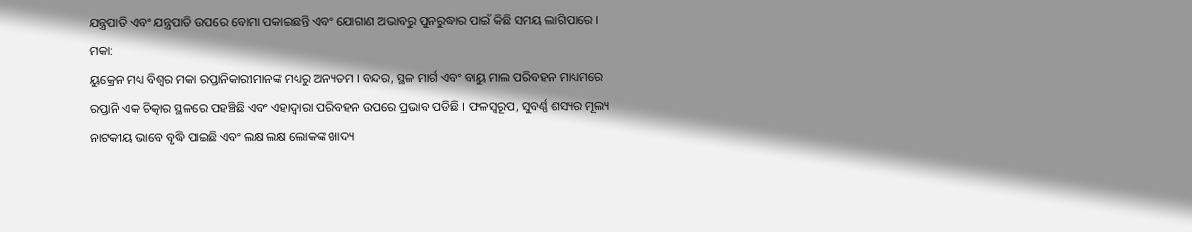ଯନ୍ତ୍ରପାତି ଏବଂ ଯନ୍ତ୍ରପାତି ଉପରେ ବୋମା ପକାଇଛନ୍ତି ଏବଂ ଯୋଗାଣ ଅଭାବରୁ ପୁନରୁଦ୍ଧାର ପାଇଁ କିଛି ସମୟ ଲାଗିପାରେ ।
ମକା:
ୟୁକ୍ରେନ ମଧ୍ୟ ବିଶ୍ୱର ମକା ରପ୍ତାନିକାରୀମାନଙ୍କ ମଧ୍ୟରୁ ଅନ୍ୟତମ । ବନ୍ଦର, ସ୍ଥଳ ମାର୍ଗ ଏବଂ ବାୟୁ ମାଲ ପରିବହନ ମାଧ୍ୟମରେ ରପ୍ତାନି ଏକ ଚିତ୍କାର ସ୍ଥଳରେ ପହଞ୍ଚିଛି ଏବଂ ଏହାଦ୍ୱାରା ପରିବହନ ଉପରେ ପ୍ରଭାବ ପଡିଛି । ଫଳସ୍ୱରୂପ, ସୁବର୍ଣ୍ଣ ଶସ୍ୟର ମୂଲ୍ୟ ନାଟକୀୟ ଭାବେ ବୃଦ୍ଧି ପାଇଛି ଏବଂ ଲକ୍ଷ ଲକ୍ଷ ଲୋକଙ୍କ ଖାଦ୍ୟ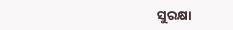ସୁରକ୍ଷା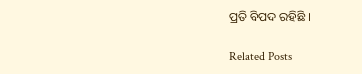ପ୍ରତି ବିପଦ ରହିଛି ।

Related Posts